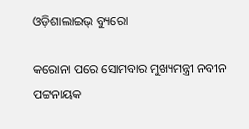ଓଡ଼ିଶାଲାଇଭ୍ ବ୍ୟୁରୋ

କରୋନା ପରେ ସୋମବାର ମୁଖ୍ୟମନ୍ତ୍ରୀ ନବୀନ ପଟ୍ଟନାୟକ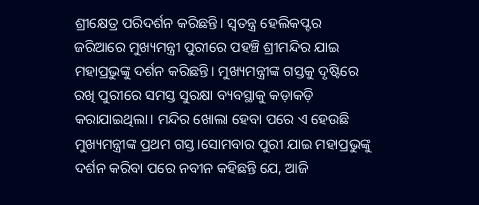ଶ୍ରୀକ୍ଷେତ୍ର ପରିଦର୍ଶନ କରିଛନ୍ତି। ସ୍ୱତନ୍ତ୍ର ହେଲିକପ୍ଟର ଜରିଆରେ ମୁଖ୍ୟମନ୍ତ୍ରୀ ପୁରୀରେ ପହଞ୍ଚି ଶ୍ରୀମନ୍ଦିର ଯାଇ ମହାପ୍ରଭୁଙ୍କୁ ଦର୍ଶନ କରିଛନ୍ତି। ମୁଖ୍ୟମନ୍ତ୍ରୀଙ୍କ ଗସ୍ତକୁ ଦୃଷ୍ଟିରେ ରଖି ପୁରୀରେ ସମସ୍ତ ସୁରକ୍ଷା ବ୍ୟବସ୍ଥାକୁ କଡ଼ାକଡ଼ି କରାଯାଇଥିଲା। ମନ୍ଦିର ଖୋଲା ହେବା ପରେ ଏ ହେଉଛି ମୁଖ୍ୟମନ୍ତ୍ରୀଙ୍କ ପ୍ରଥମ ଗସ୍ତ।ସୋମବାର ପୁରୀ ଯାଇ ମହାପ୍ରଭୁଙ୍କୁ ଦର୍ଶନ କରିବା ପରେ ନବୀନ କହିଛନ୍ତି ଯେ, ଆଜି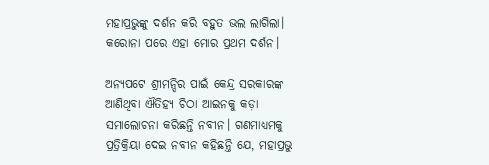ମହାପ୍ରଭୁଙ୍କୁ ଦର୍ଶନ କରି ବହୁତ ଭଲ ଲାଗିଲା। କରୋନା ପରେ ଏହା ମୋର ପ୍ରଥମ ଦର୍ଶନ।

ଅନ୍ୟପଟେ ଶ୍ରୀମନ୍ଦିର ପାଇଁ କେନ୍ଦ୍ର ସରକାରଙ୍କ ଆଣିଥିବା ଐତିହ୍ୟ ଚିଠା ଆଇନକୁ କଡ଼ା ସମାଲୋଚନା କରିଛନ୍ତି ନବୀନ। ଗଣମାଧ୍ୟମକୁ ପ୍ରତ୍ରିକ୍ରିୟା ଦେଇ ନବୀନ କହିଛନ୍ତି ଯେ, ମହାପ୍ରଭୁ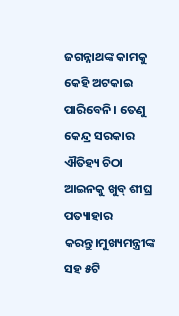ଜଗନ୍ନାଥଙ୍କ କାମକୁ କେହି ଅଟକାଇ ପାରିବେନି। ତେଣୁ କେନ୍ଦ୍ର ସରକାର ଐତିହ୍ୟ ଚିଠା ଆଇନକୁ ଖୁବ୍ ଶୀଘ୍ର ପତ୍ୟାହାର କରନ୍ତୁ।ମୁଖ୍ୟମନ୍ତ୍ରୀଙ୍କ ସହ ୫ଟି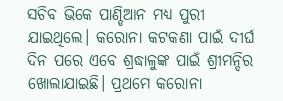ସଚିବ ଭିକେ ପାଣ୍ଡିଆନ ମଧ୍ୟ ପୁରୀ ଯାଇଥିଲେ। କରୋନା କଟକଣା ପାଇଁ ଦୀର୍ଘ ଦିନ ପରେ ଏବେ ଶ୍ରଦ୍ଧାଳୁଙ୍କ ପାଇଁ ଶ୍ରୀମନ୍ଦିର ଖୋଲାଯାଇଛି। ପ୍ରଥମେ କରୋନା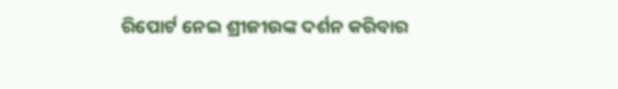ରିପୋର୍ଟ ନେଇ ଶ୍ରୀଜୀଉଙ୍କ ଦର୍ଶନ କରିବାର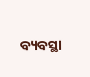ବ୍ୟବସ୍ଥା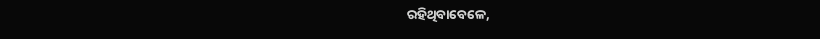ରହିଥିବାବେଳେ,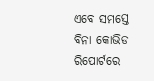ଏବେ ସମସ୍ତେ ବିନା କୋଭିଡ ରିପୋର୍ଟରେ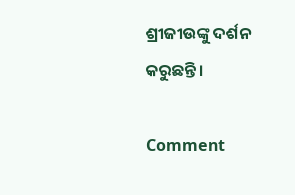ଶ୍ରୀଜୀଉଙ୍କୁ ଦର୍ଶନ କରୁଛନ୍ତି।

Comment